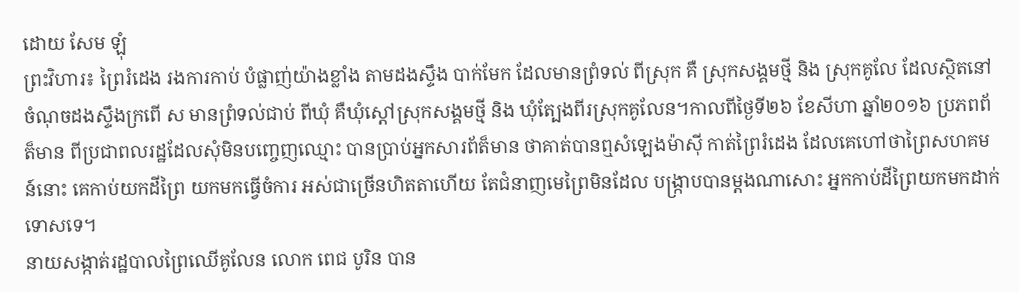ដោយ សែម ឡុំ
ព្រះវិហារ៖ ព្រៃរំដេង រងការកាប់ បំផ្លាញ់យ៉ាងខ្លាំង តាមដងស្ទឹង បាក់មែក ដែលមានព្រំទល់ ពីស្រុក គឺ ស្រុកសង្គមថ្មី និង ស្រុកគូលែ ដែលស្ថិតនៅចំណុចដងស្ទឹងក្រពើ ស មានព្រំទល់ជាប់ ពីឃុំ គឺឃុំស្តៅស្រុកសង្គមថ្មី និង ឃុំត្បែងពីរស្រុកគូលែន។កាលពីថ្ងៃទី២៦ ខែសីហា ឆ្នាំ២០១៦ ប្រភពព័ត៏មាន ពីប្រជាពលរដ្ឋដែលសុំមិនបញ្ចេញឈ្មោះ បានប្រាប់អ្នកសារព័ត៏មាន ថាគាត់បានឮសំឡេងម៉ាស៊ី កាត់ព្រៃរំដេង ដែលគេហៅថាព្រៃសហគមន៍នោះ គេកាប់យកដីព្រៃ យកមកធ្វើចំការ អស់ជាច្រើនហិតតាហើយ តែជំនាញមេព្រៃមិនដែល បង្ក្រាបបានម្តងណាសោះ អ្នកកាប់ដីព្រៃយកមកដាក់ទោសទេ។
នាយសង្កាត់រដ្ឋបាលព្រៃឈើគូលែន លោក ពេជ បូរិន បាន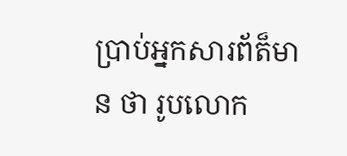ប្រាប់អ្នកសារព័ត៏មាន ថា រូបលោក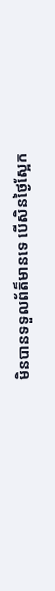មិនបានទទួលព័ត៏មានទេ បើសិនថ្ងៃស្អែក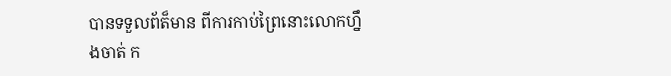បានទទួលព័ត៏មាន ពីការកាប់ព្រៃនោះលោកហ្នឹងចាត់ ក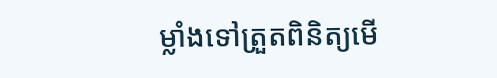ម្លាំងទៅត្រួតពិនិត្យមើ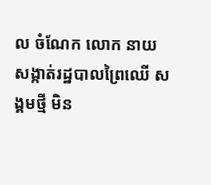ល ចំណែក លោក នាយសង្កាត់រដ្ឋបាលព្រៃឈើ សង្គមថ្មី មិន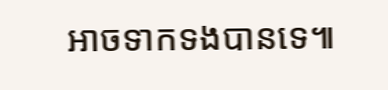អាចទាកទងបានទេ៕